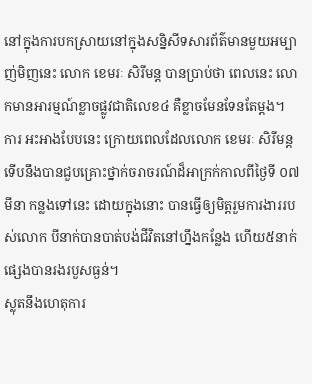នៅក្នុងការបកស្រាយនៅក្នុងសន្និសីទសារព័ត៌មានមួយអម្បាញ់មិញនេះ លោក ខេមរៈ សិរីមន្ត បានប្រាប់ថា ពេលនេះ លោកមានអារម្មណ៍ខ្លាចផ្លូវជាតិលេខ៤ គឺខ្លាចមែនទែនតែម្ដង។
ការ អះអាងបែបនេះ ក្រោយពេលដែលលោក ខេមរៈ សិរីមន្ត ទើបនឹងបានជួបគ្រោះថ្នាក់ចរាចរណ៍ដ៏អាក្រក់កាលពីថ្ងៃទី ០៧ មីនា កន្លងទៅនេះ ដោយក្នុងនោះ បានធ្វើឲ្យមិត្តរួមការងាររបស់លោក បីនាក់បានបាត់បង់ជីវិតនៅហ្នឹងកន្លែង ហើយ៥នាក់ផ្សេងបានរងរបួសធ្ងន់។
ស្លុតនឹងហេតុការ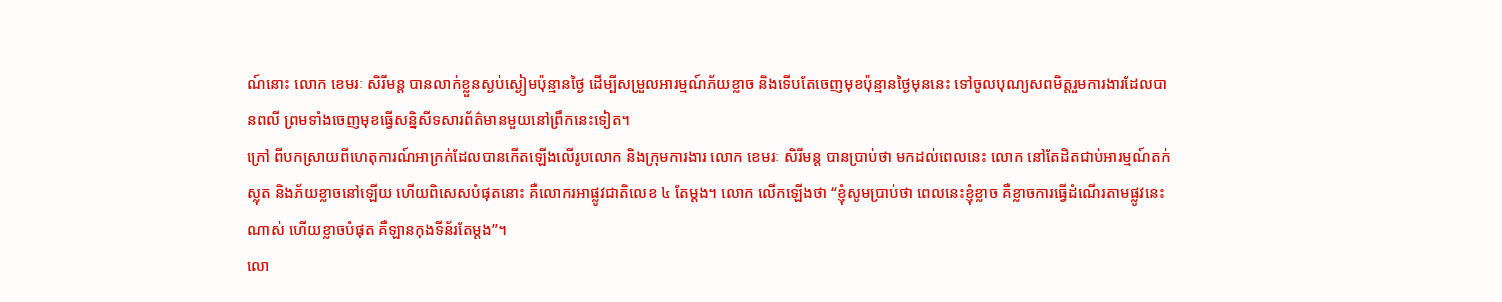ណ៍នោះ លោក ខេមរៈ សិរីមន្ត បានលាក់ខ្លួនស្ងប់ស្ងៀមប៉ុន្មានថ្ងៃ ដើម្បីសម្រួលអារម្មណ៍ភ័យខ្លាច និងទើបតែចេញមុខប៉ុន្មានថ្ងៃមុននេះ ទៅចូលបុណ្យសពមិត្តរួមការងារដែលបានពលី ព្រមទាំងចេញមុខធ្វើសន្និសីទសារព័ត៌មានមួយនៅព្រឹកនេះទៀត។
ក្រៅ ពីបកស្រាយពីហេតុការណ៍អាក្រក់ដែលបានកើតឡើងលើរូបលោក និងក្រុមការងារ លោក ខេមរៈ សិរីមន្ត បានប្រាប់ថា មកដល់ពេលនេះ លោក នៅតែដិតជាប់អារម្មណ៍តក់ស្លុត និងភ័យខ្លាចនៅឡើយ ហើយពិសេសបំផុតនោះ គឺលោករអាផ្លូវជាតិលេខ ៤ តែម្ដង។ លោក លើកឡើងថា “ខ្ញុំសូមប្រាប់ថា ពេលនេះខ្ញុំខ្លាច គឺខ្លាចការធ្វើដំណើរតាមផ្លូវនេះណាស់ ហើយខ្លាចបំផុត គឺឡានកុងទីន័រតែម្ដង”។
លោ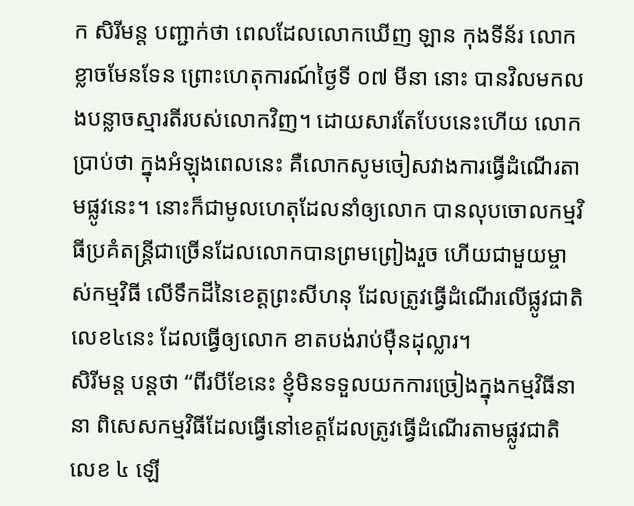ក សិរីមន្ត បញ្ជាក់ថា ពេលដែលលោកឃើញ ឡាន កុងទីន័រ លោកខ្លាចមែនទែន ព្រោះហេតុការណ៍ថ្ងៃទី ០៧ មីនា នោះ បានវិលមកលងបន្លាចស្មារតីរបស់លោកវិញ។ ដោយសារតែបែបនេះហើយ លោក ប្រាប់ថា ក្នុងអំឡុងពេលនេះ គឺលោកសូមចៀសវាងការធ្វើដំណើរតាមផ្លូវនេះ។ នោះក៏ជាមូលហេតុដែលនាំឲ្យលោក បានលុបចោលកម្មវិធីប្រគំតន្ត្រីជាច្រើនដែលលោកបានព្រមព្រៀងរួច ហើយជាមួយម្ចាស់កម្មវិធី លើទឹកដីនៃខេត្តព្រះសីហនុ ដែលត្រូវធ្វើដំណើរលើផ្លូវជាតិលេខ៤នេះ ដែលធ្វើឲ្យលោក ខាតបង់រាប់ម៉ឺនដុល្លារ។
សិរីមន្ត បន្តថា “ពីរបីខែនេះ ខ្ញុំមិនទទួលយកការច្រៀងក្នុងកម្មវិធីនានា ពិសេសកម្មវិធីដែលធ្វើនៅខេត្តដែលត្រូវធ្វើដំណើរតាមផ្លូវជាតិ លេខ ៤ ឡើ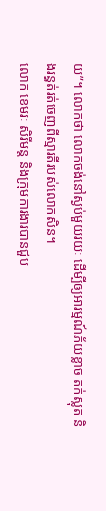យ”។ លោកថា លោកចង់នៅស្ងប់មួយរយៈ ដើម្បីឲ្យអារម្មណ៍ភ័យខ្លាច តក់ស្លុត និងរន្ធត់រត់ចេញពីស្មារតីរបស់លោកសិន។
លោក ខេមរៈ សិរីមន្ត និងក្រុមការងារបានជួប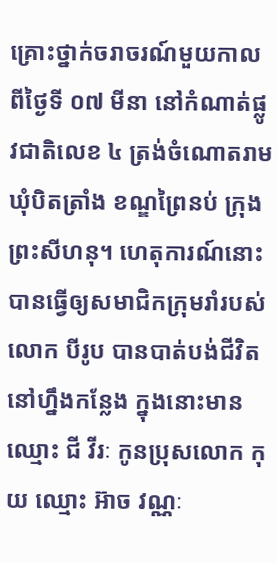គ្រោះថ្នាក់ចរាចរណ៍មួយកាលពីថ្ងៃទី ០៧ មីនា នៅកំណាត់ផ្លូវជាតិលេខ ៤ ត្រង់ចំណោតរាម ឃុំបិតត្រាំង ខណ្ឌព្រៃនប់ ក្រុងព្រះសីហនុ។ ហេតុការណ៍នោះ បានធ្វើឲ្យសមាជិកក្រុមរាំរបស់លោក បីរូប បានបាត់បង់ជីវិតនៅហ្នឹងកន្លែង ក្នុងនោះមានឈ្មោះ ជី វីរៈ កូនប្រុសលោក កុយ ឈ្មោះ អ៊ាច វណ្ណៈ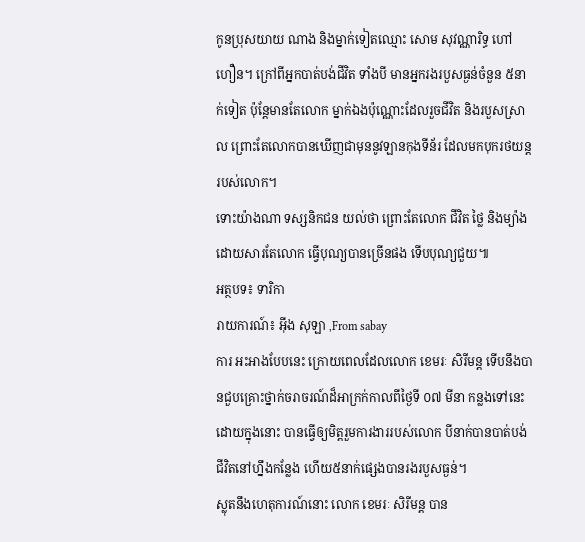កូនប្រុសយាយ ណាង និងម្នាក់ទៀតឈ្មោះ សោម សុវណ្ណារិទ្ធ ហៅ ហឿន។ ក្រៅពីអ្នកបាត់បង់ជីវិត ទាំងបី មានអ្នករងរបួសធ្ងន់ចំនួន ៥នាក់ទៀត ប៉ុន្តែមានតែលោក ម្នាក់ឯងប៉ុណ្ណោះដែលរួចជីវិត និងរបួសស្រាល ព្រោះតែលោកបានឃើញជាមុននូវឡានកុងទីន័រ ដែលមកបុករថយន្តរបស់លោក។
ទោះយ៉ាងណា ទស្សនិកជន យល់ថា ព្រោះតែលោក ជីវិត ថ្លៃ និងម្យ៉ាង ដោយសារតែលោក ធ្វើបុណ្យបានច្រើនផង ទើបបុណ្យជួយ៕
អត្ថបទ៖ ទារិកា
រាយការណ៍៖ អ៊ីង សុឡា ,From sabay
ការ អះអាងបែបនេះ ក្រោយពេលដែលលោក ខេមរៈ សិរីមន្ត ទើបនឹងបានជួបគ្រោះថ្នាក់ចរាចរណ៍ដ៏អាក្រក់កាលពីថ្ងៃទី ០៧ មីនា កន្លងទៅនេះ ដោយក្នុងនោះ បានធ្វើឲ្យមិត្តរួមការងាររបស់លោក បីនាក់បានបាត់បង់ជីវិតនៅហ្នឹងកន្លែង ហើយ៥នាក់ផ្សេងបានរងរបួសធ្ងន់។
ស្លុតនឹងហេតុការណ៍នោះ លោក ខេមរៈ សិរីមន្ត បាន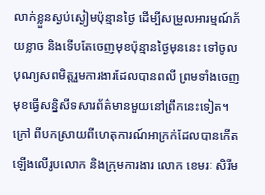លាក់ខ្លួនស្ងប់ស្ងៀមប៉ុន្មានថ្ងៃ ដើម្បីសម្រួលអារម្មណ៍ភ័យខ្លាច និងទើបតែចេញមុខប៉ុន្មានថ្ងៃមុននេះ ទៅចូលបុណ្យសពមិត្តរួមការងារដែលបានពលី ព្រមទាំងចេញមុខធ្វើសន្និសីទសារព័ត៌មានមួយនៅព្រឹកនេះទៀត។
ក្រៅ ពីបកស្រាយពីហេតុការណ៍អាក្រក់ដែលបានកើតឡើងលើរូបលោក និងក្រុមការងារ លោក ខេមរៈ សិរីម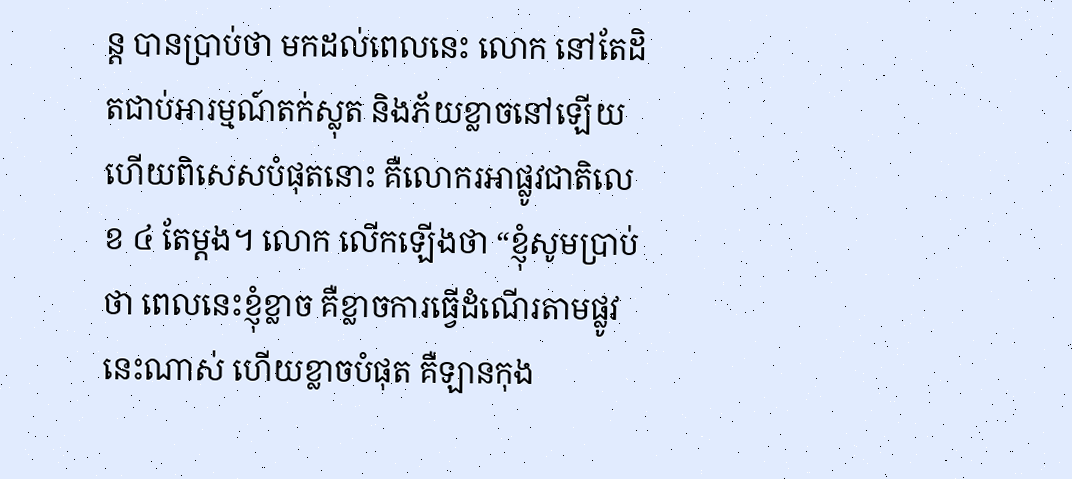ន្ត បានប្រាប់ថា មកដល់ពេលនេះ លោក នៅតែដិតជាប់អារម្មណ៍តក់ស្លុត និងភ័យខ្លាចនៅឡើយ ហើយពិសេសបំផុតនោះ គឺលោករអាផ្លូវជាតិលេខ ៤ តែម្ដង។ លោក លើកឡើងថា “ខ្ញុំសូមប្រាប់ថា ពេលនេះខ្ញុំខ្លាច គឺខ្លាចការធ្វើដំណើរតាមផ្លូវនេះណាស់ ហើយខ្លាចបំផុត គឺឡានកុង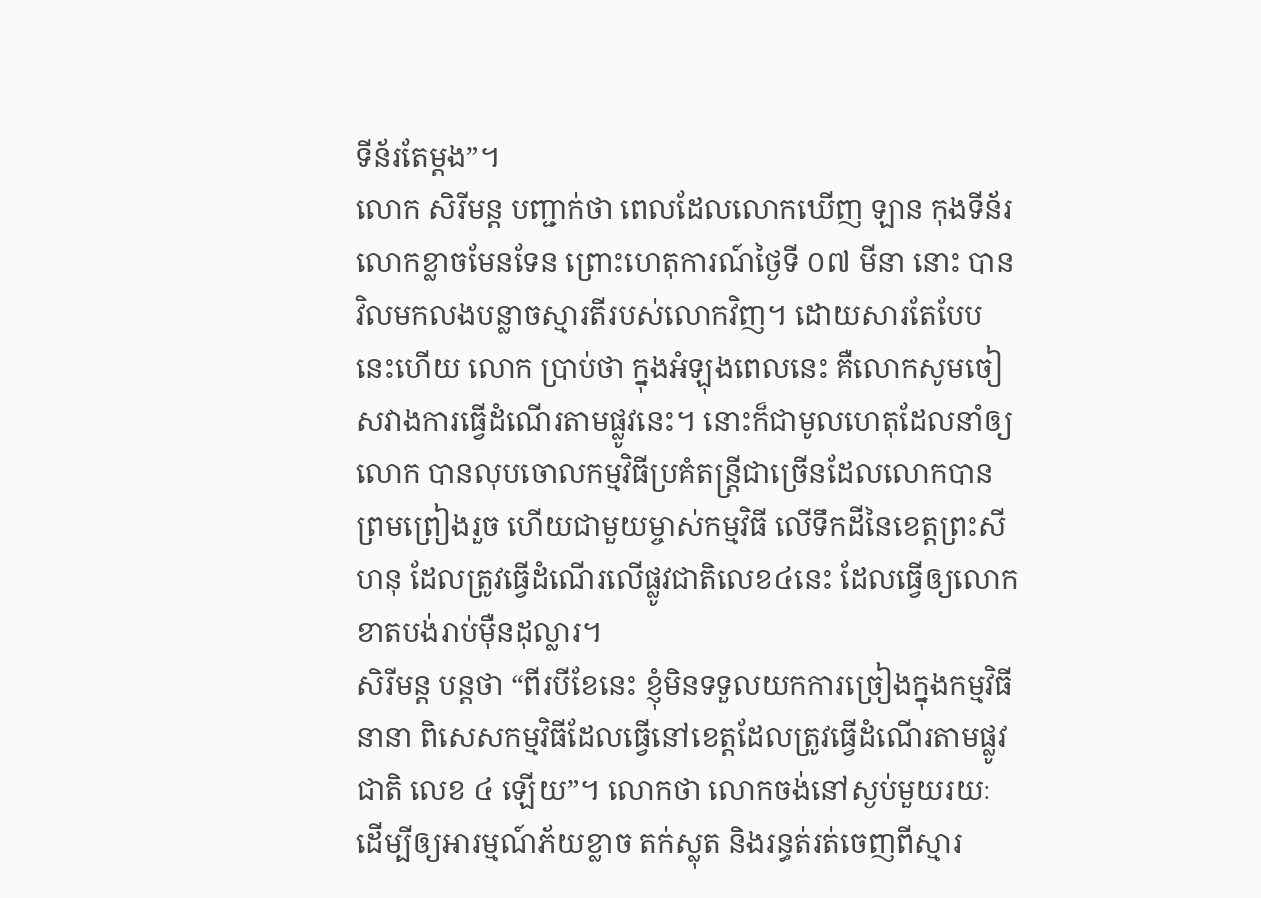ទីន័រតែម្ដង”។
លោក សិរីមន្ត បញ្ជាក់ថា ពេលដែលលោកឃើញ ឡាន កុងទីន័រ លោកខ្លាចមែនទែន ព្រោះហេតុការណ៍ថ្ងៃទី ០៧ មីនា នោះ បានវិលមកលងបន្លាចស្មារតីរបស់លោកវិញ។ ដោយសារតែបែបនេះហើយ លោក ប្រាប់ថា ក្នុងអំឡុងពេលនេះ គឺលោកសូមចៀសវាងការធ្វើដំណើរតាមផ្លូវនេះ។ នោះក៏ជាមូលហេតុដែលនាំឲ្យលោក បានលុបចោលកម្មវិធីប្រគំតន្ត្រីជាច្រើនដែលលោកបានព្រមព្រៀងរួច ហើយជាមួយម្ចាស់កម្មវិធី លើទឹកដីនៃខេត្តព្រះសីហនុ ដែលត្រូវធ្វើដំណើរលើផ្លូវជាតិលេខ៤នេះ ដែលធ្វើឲ្យលោក ខាតបង់រាប់ម៉ឺនដុល្លារ។
សិរីមន្ត បន្តថា “ពីរបីខែនេះ ខ្ញុំមិនទទួលយកការច្រៀងក្នុងកម្មវិធីនានា ពិសេសកម្មវិធីដែលធ្វើនៅខេត្តដែលត្រូវធ្វើដំណើរតាមផ្លូវជាតិ លេខ ៤ ឡើយ”។ លោកថា លោកចង់នៅស្ងប់មួយរយៈ ដើម្បីឲ្យអារម្មណ៍ភ័យខ្លាច តក់ស្លុត និងរន្ធត់រត់ចេញពីស្មារ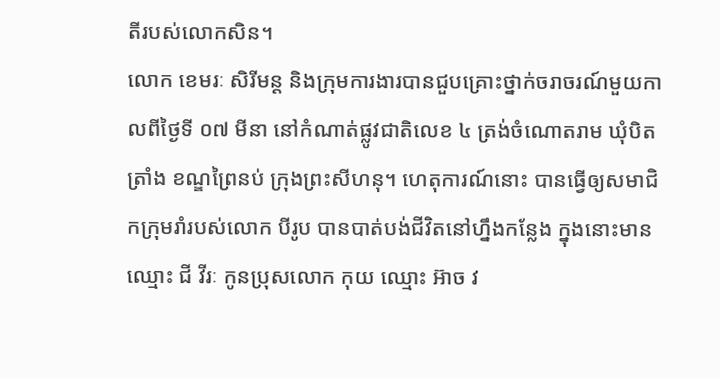តីរបស់លោកសិន។
លោក ខេមរៈ សិរីមន្ត និងក្រុមការងារបានជួបគ្រោះថ្នាក់ចរាចរណ៍មួយកាលពីថ្ងៃទី ០៧ មីនា នៅកំណាត់ផ្លូវជាតិលេខ ៤ ត្រង់ចំណោតរាម ឃុំបិតត្រាំង ខណ្ឌព្រៃនប់ ក្រុងព្រះសីហនុ។ ហេតុការណ៍នោះ បានធ្វើឲ្យសមាជិកក្រុមរាំរបស់លោក បីរូប បានបាត់បង់ជីវិតនៅហ្នឹងកន្លែង ក្នុងនោះមានឈ្មោះ ជី វីរៈ កូនប្រុសលោក កុយ ឈ្មោះ អ៊ាច វ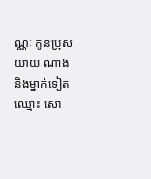ណ្ណៈ កូនប្រុសយាយ ណាង និងម្នាក់ទៀតឈ្មោះ សោ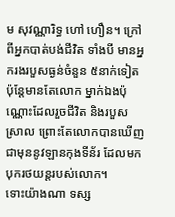ម សុវណ្ណារិទ្ធ ហៅ ហឿន។ ក្រៅពីអ្នកបាត់បង់ជីវិត ទាំងបី មានអ្នករងរបួសធ្ងន់ចំនួន ៥នាក់ទៀត ប៉ុន្តែមានតែលោក ម្នាក់ឯងប៉ុណ្ណោះដែលរួចជីវិត និងរបួសស្រាល ព្រោះតែលោកបានឃើញជាមុននូវឡានកុងទីន័រ ដែលមកបុករថយន្តរបស់លោក។
ទោះយ៉ាងណា ទស្ស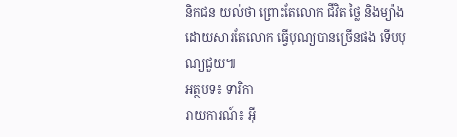និកជន យល់ថា ព្រោះតែលោក ជីវិត ថ្លៃ និងម្យ៉ាង ដោយសារតែលោក ធ្វើបុណ្យបានច្រើនផង ទើបបុណ្យជួយ៕
អត្ថបទ៖ ទារិកា
រាយការណ៍៖ អ៊ី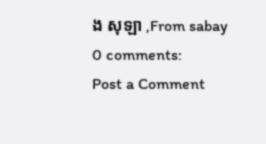ង សុឡា ,From sabay
0 comments:
Post a Comment